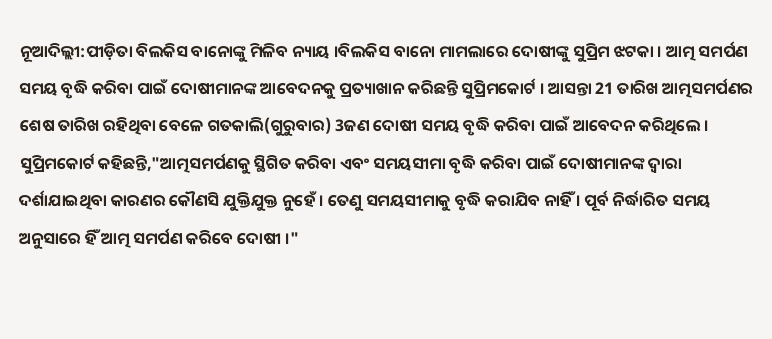ନୂଆଦିଲ୍ଲୀ:ପୀଡ଼ିତା ବିଲକିସ ବାନୋଙ୍କୁ ମିଳିବ ନ୍ୟାୟ ।ବିଲକିସ ବାନୋ ମାମଲାରେ ଦୋଷୀଙ୍କୁ ସୁପ୍ରିମ ଝଟକା । ଆତ୍ମ ସମର୍ପଣ ସମୟ ବୃଦ୍ଧି କରିବା ପାଇଁ ଦୋଷୀମାନଙ୍କ ଆବେଦନକୁ ପ୍ରତ୍ୟାଖାନ କରିଛନ୍ତି ସୁପ୍ରିମକୋର୍ଟ । ଆସନ୍ତା 21 ତାରିଖ ଆତ୍ମସମର୍ପଣର ଶେଷ ତାରିଖ ରହିଥିବା ବେଳେ ଗତକାଲି(ଗୁରୁବାର) 3ଜଣ ଦୋଷୀ ସମୟ ବୃଦ୍ଧି କରିବା ପାଇଁ ଆବେଦନ କରିଥିଲେ ।
ସୁପ୍ରିମକୋର୍ଟ କହିଛନ୍ତି,"ଆତ୍ମସମର୍ପଣକୁ ସ୍ଥିଗିତ କରିବା ଏବଂ ସମୟସୀମା ବୃଦ୍ଧି କରିବା ପାଇଁ ଦୋଷୀମାନଙ୍କ ଦ୍ବାରା ଦର୍ଶାଯାଇଥିବା କାରଣର କୌଣସି ଯୁକ୍ତିଯୁକ୍ତ ନୁହେଁ । ତେଣୁ ସମୟସୀମାକୁ ବୃଦ୍ଧି କରାଯିବ ନାହିଁ । ପୂର୍ବ ନିର୍ଦ୍ଧାରିତ ସମୟ ଅନୁସାରେ ହିଁ ଆତ୍ମ ସମର୍ପଣ କରିବେ ଦୋଷୀ ।"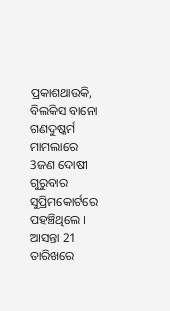ପ୍ରକାଶଥାଉକି, ବିଲକିସ ବାନୋ ଗଣଦୁଷ୍କର୍ମ ମାମଲାରେ 3ଜଣ ଦୋଷୀ ଗୁରୁବାର ସୁପ୍ରିମକୋର୍ଟରେ ପହଞ୍ଚିଥିଲେ । ଆସନ୍ତା 21 ତାରିଖରେ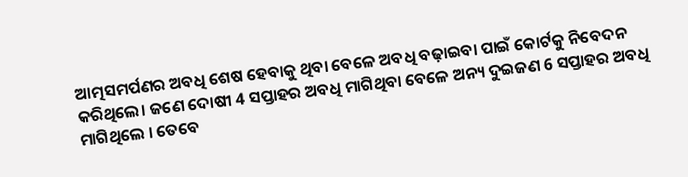ଆତ୍ମସମର୍ପଣର ଅବଧି ଶେଷ ହେବାକୁ ଥିବା ବେଳେ ଅବଧି ବଢ଼ାଇବା ପାଇଁ କୋର୍ଟକୁ ନିବେଦନ କରିଥିଲେ। ଜଣେ ଦୋଷୀ 4 ସପ୍ତାହର ଅବଧି ମାଗିଥିବା ବେଳେ ଅନ୍ୟ ଦୁଇଜଣ 6 ସପ୍ତାହର ଅବଧି ମାଗିଥିଲେ । ତେବେ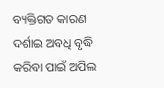ବ୍ୟକ୍ତିଗତ କାରଣ ଦର୍ଶାଇ ଅବଧି ବୃଦ୍ଧି କରିବା ପାଇଁ ଅପିଲ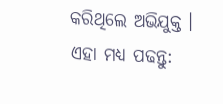କରିଥିଲେ ଅଭିଯୁକ୍ତ ।
ଏହା ମଧ୍ୟ ପଢନ୍ତୁ: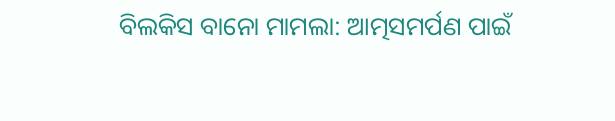ବିଲକିସ ବାନୋ ମାମଲା: ଆତ୍ମସମର୍ପଣ ପାଇଁ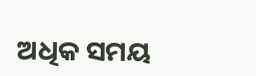ଅଧିକ ସମୟ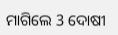ମାଗିଲେ 3 ଦୋଷୀ